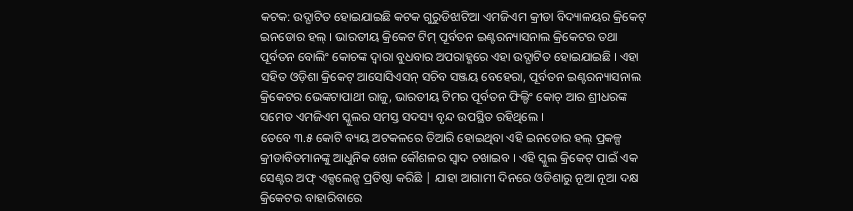କଟକ: ଉଦ୍ଘାଟିତ ହୋଇଯାଇଛି କଟକ ଗୁରୁଡିଝାଟିଆ ଏମଜିଏମ କ୍ରୀଡା ବିଦ୍ୟାଳୟର କ୍ରିକେଟ୍ ଇନଡୋର ହଲ୍ । ଭାରତୀୟ କ୍ରିକେଟ ଟିମ୍ ପୂର୍ବତନ ଇଣ୍ଟରନ୍ୟାସନାଲ କ୍ରିକେଟର ତଥା ପୂର୍ବତନ ବୋଲିଂ କୋଚଙ୍କ ଦ୍ବାରା ବୁଧବାର ଅପରାହ୍ଣରେ ଏହା ଉଦ୍ଘାଟିତ ହୋଇଯାଇଛି । ଏହା ସହିତ ଓଡ଼ିଶା କ୍ରିକେଟ୍ ଆସୋସିଏସନ୍ ସଚିବ ସଞ୍ଜୟ ବେହେରା, ପୂର୍ବତନ ଇଣ୍ଟରନ୍ୟାସନାଲ କ୍ରିକେଟର ଭେଙ୍କଟାପାଥୀ ରାଜୁ, ଭାରତୀୟ ଟିମର ପୂର୍ବତନ ଫିଲ୍ଡିଂ କୋଚ୍ ଆର ଶ୍ରୀଧରଙ୍କ ସମେତ ଏମଜିଏମ ସ୍କୁଲର ସମସ୍ତ ସଦସ୍ୟ ବୃନ୍ଦ ଉପସ୍ଥିତ ରହିଥିଲେ ।
ତେବେ ୩.୫ କୋଟି ବ୍ୟୟ ଅଟକଳରେ ତିଆରି ହୋଇଥିବା ଏହି ଇନଡୋର ହଲ୍ ପ୍ରକଳ୍ପ କ୍ରୀଡାବିତମାନଙ୍କୁ ଆଧୁନିକ ଖେଳ କୌଶଳର ସ୍ବାଦ ଚଖାଇବ । ଏହି ସ୍କୁଲ କ୍ରିକେଟ୍ ପାଇଁ ଏକ ସେଣ୍ଟର ଅଫ୍ ଏକ୍ସଲେନ୍ସ ପ୍ରତିଷ୍ଠା କରିଛି | ଯାହା ଆଗାମୀ ଦିନରେ ଓଡିଶାରୁ ନୂଆ ନୂଆ ଦକ୍ଷ କ୍ରିକେଟର ବାହାରିବାରେ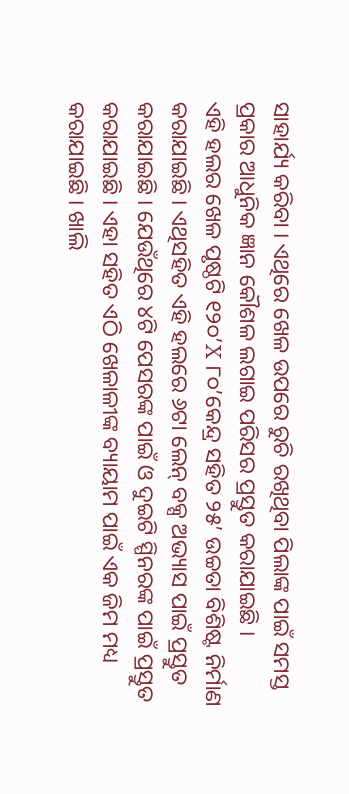ସାହାର୍ଯ୍ୟ କରିବା । ଏଥିରେ ଖେଳ ଉପରେ ରୁଚି ରଖିଥିବା ପିଲାଙ୍କ ପାଇଁ ସମସ୍ତ ପ୍ରକାର ଆଧୁନିକ ଜ୍ଞାନ କୌଶଳ ଲଗାଇ ପରିସର ପ୍ରସ୍ତୁତ କରାଯାଇଛି ।
ଏହି ହଲର ଖେଳ ପୃଷ୍ଠଟି ୧୨୦’X ୮୦’କେନ୍ଦ୍ର ସହିତ ୨୫’ ଉଚ୍ଚତା ବିଶିଷ୍ଟ ନିର୍ମାଣ କରାଯାଇଛି । ଏଥିସହିତ ଏହି ହଲରେ ୬ଟା ଲେନ୍ ବକ୍ସ ଅଭ୍ୟାସ ପାଇଁ ପ୍ରସ୍ତୁତ କରାଯାଇଛି । ଯେଉଁଥିରେ ୪ଟି ପେସରଙ୍କ ପାଇଁ ଓ ଦୁଇଟି ସ୍ପିନରଙ୍କ ପାଇଁ ପ୍ରସ୍ତୁତ କରାଯାଇଛି । ଏହା ସହିତ ଏଠି ଖେଳାଳୀଙ୍କ ବ୍ୟାୟାମ ପାଇଁ ଏକ ଜିମ ମଧ୍ୟ କରାଯାଇଛି । ଖାଲି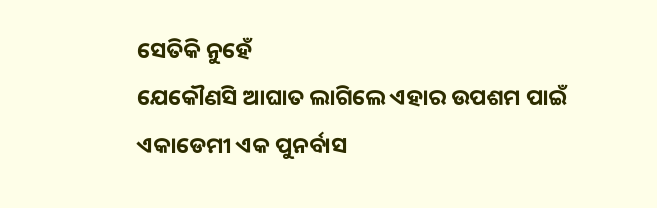ସେତିକି ନୁହେଁ
ଯେକୌଣସି ଆଘାତ ଲାଗିଲେ ଏହାର ଉପଶମ ପାଇଁ ଏକାଡେମୀ ଏକ ପୁନର୍ବାସ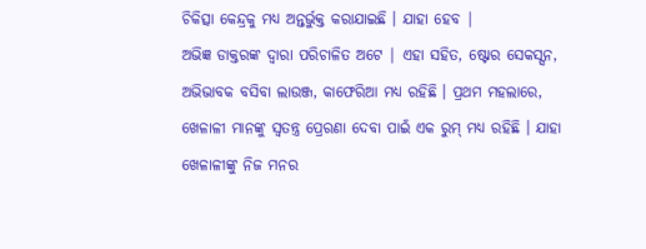ଚିକିତ୍ସା କେନ୍ଦ୍ରକୁ ମଧ୍ୟ ଅନ୍ତର୍ଭୁକ୍ତ କରାଯାଇଛି । ଯାହା ହେବ |
ଅଭିଜ୍ଞ ଡାକ୍ତରଙ୍କ ଦ୍ୱାରା ପରିଚାଳିତ ଅଟେ | ଏହା ସହିତ, ଷ୍ଟୋର ସେକସ୍ସନ, ଅଭିଭାବକ ବସିବା ଲାଉଞ୍ଜ, କାଫେରିଆ ମଧ୍ୟ ରହିଛି । ପ୍ରଥମ ମହଲାରେ, ଖେଳାଳୀ ମାନଙ୍କୁ ସ୍ବତନ୍ତ୍ର ପ୍ରେରଣା ଦେବା ପାଇଁ ଏକ ରୁମ୍ ମଧ୍ୟ ରହିଛି । ଯାହା ଖେଳାଳୀଙ୍କୁ ନିଜ ମନର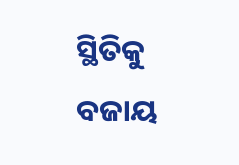ସ୍ଥିତିକୁ ବଜାୟ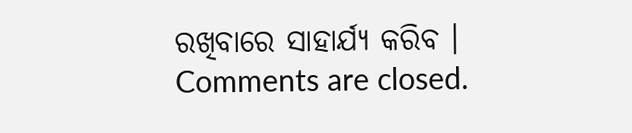ରଖିବାରେ ସାହାର୍ଯ୍ୟ କରିବ ।
Comments are closed.